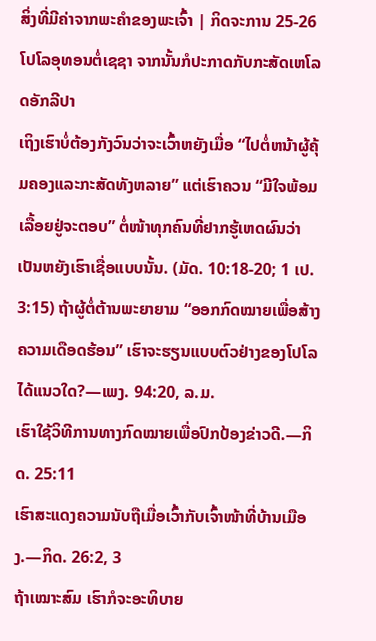ສິ່ງທີ່ມີຄ່າຈາກພະຄຳຂອງພະເຈົ້າ | ກິດຈະການ 25-26
ໂປໂລອຸທອນຕໍ່ເຊຊາ ຈາກນັ້ນກໍປະກາດກັບກະສັດເຫໂລດອັກລີປາ
ເຖິງເຮົາບໍ່ຕ້ອງກັງວົນວ່າຈະເວົ້າຫຍັງເມື່ອ “ໄປຕໍ່ຫນ້າຜູ້ຄຸ້ມຄອງແລະກະສັດທັງຫລາຍ” ແຕ່ເຮົາຄວນ “ມີໃຈພ້ອມເລື້ອຍຢູ່ຈະຕອບ” ຕໍ່ໜ້າທຸກຄົນທີ່ຢາກຮູ້ເຫດຜົນວ່າເປັນຫຍັງເຮົາເຊື່ອແບບນັ້ນ. (ມັດ. 10:18-20; 1 ເປ. 3:15) ຖ້າຜູ້ຕໍ່ຕ້ານພະຍາຍາມ “ອອກກົດໝາຍເພື່ອສ້າງຄວາມເດືອດຮ້ອນ” ເຮົາຈະຮຽນແບບຕົວຢ່າງຂອງໂປໂລໄດ້ແນວໃດ?—ເພງ. 94:20, ລ.ມ.
ເຮົາໃຊ້ວິທີການທາງກົດໝາຍເພື່ອປົກປ້ອງຂ່າວດີ.—ກິດ. 25:11
ເຮົາສະແດງຄວາມນັບຖືເມື່ອເວົ້າກັບເຈົ້າໜ້າທີ່ບ້ານເມືອງ.—ກິດ. 26:2, 3
ຖ້າເໝາະສົມ ເຮົາກໍຈະອະທິບາຍ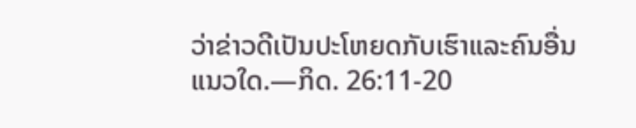ວ່າຂ່າວດີເປັນປະໂຫຍດກັບເຮົາແລະຄົນອື່ນແນວໃດ.—ກິດ. 26:11-20